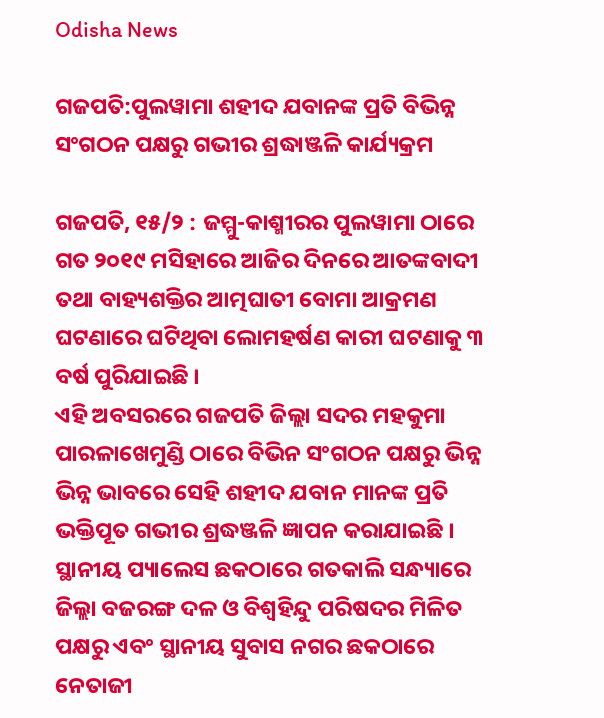Odisha News

ଗଜପତି:ପୁଲୱାମା ଶହୀଦ ଯବାନଙ୍କ ପ୍ରତି ବିଭିନ୍ନ ସଂଗଠନ ପକ୍ଷରୁ ଗଭୀର ଶ୍ରଦ୍ଧାଞ୍ଜଳି କାର୍ଯ୍ୟକ୍ରମ

ଗଜପତି, ୧୫/୨ : ଜମ୍ମୁ-କାଶ୍ମୀରର ପୁଲୱାମା ଠାରେ ଗତ ୨୦୧୯ ମସିହାରେ ଆଜିର ଦିନରେ ଆତଙ୍କବାଦୀ ତଥା ବାହ୍ୟଶକ୍ତିର ଆତ୍ମଘାତୀ ବୋମା ଆକ୍ରମଣ ଘଟଣାରେ ଘଟିଥିବା ଲୋମହର୍ଷଣ କାରୀ ଘଟଣାକୁ ୩ ବର୍ଷ ପୁରିଯାଇଛି ।
ଏହି ଅବସରରେ ଗଜପତି ଜିଲ୍ଲା ସଦର ମହକୁମା ପାରଳାଖେମୁଣ୍ଡି ଠାରେ ବିଭିନ ସଂଗଠନ ପକ୍ଷରୁ ଭିନ୍ନ ଭିନ୍ନ ଭାବରେ ସେହି ଶହୀଦ ଯବାନ ମାନଙ୍କ ପ୍ରତି ଭକ୍ତିପୂତ ଗଭୀର ଶ୍ରଦ୍ଧଞ୍ଜଳି ଜ୍ଞାପନ କରାଯାଇଛି ।
ସ୍ଥାନୀୟ ପ୍ୟାଲେସ ଛକଠାରେ ଗତକାଲି ସନ୍ଧ୍ୟାରେ ଜିଲ୍ଲା ବଜରଙ୍ଗ ଦଳ ଓ ବିଶ୍ବହିନ୍ଦୁ ପରିଷଦର ମିଳିତ ପକ୍ଷରୁ ଏବଂ ସ୍ଥାନୀୟ ସୁବାସ ନଗର ଛକଠାରେ ନେତାଜୀ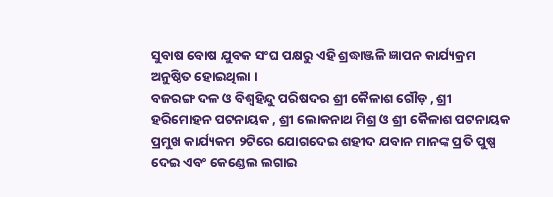ସୁବାଷ ବୋଷ ଯୁବକ ସଂଘ ପକ୍ଷରୁ ଏହି ଶ୍ରଦ୍ଧାଞ୍ଜଳି ଜ୍ଞାପନ କାର୍ଯ୍ୟକ୍ରମ ଅନୁଷ୍ଠିତ ହୋଇଥିଲା ।
ବଜରଙ୍ଗ ଦଳ ଓ ବିଶ୍ବହିନ୍ଦୁ ପରିଷଦର ଶ୍ରୀ କୈଳାଶ ଗୌଡ଼ , ଶ୍ରୀ ହରିମୋହନ ପଟନାୟକ , ଶ୍ରୀ ଲୋକନାଥ ମିଶ୍ର ଓ ଶ୍ରୀ କୈଳାଶ ପଟନାୟକ ପ୍ରମୁଖ କାର୍ଯ୍ୟକମ ୨ଟିରେ ଯୋଗଦେଇ ଶହୀଦ ଯବାନ ମାନଙ୍କ ପ୍ରତି ପୁଷ୍ପ ଦେଇ ଏବଂ କେଣ୍ଡେଲ ଲଗାଇ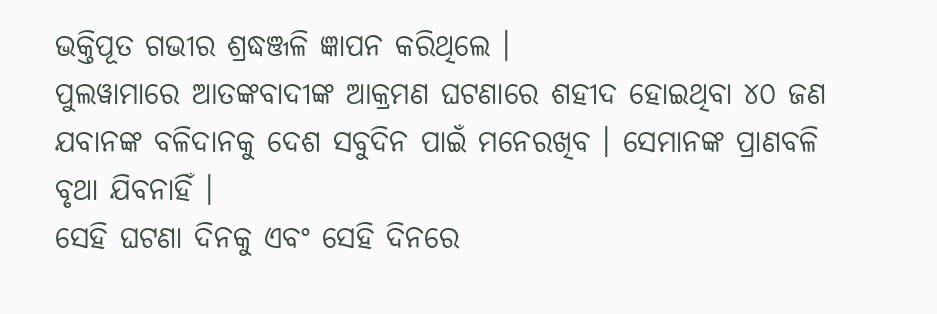ଭକ୍ତିପୂତ ଗଭୀର ଶ୍ରଦ୍ଧଞ୍ଜଳି ଜ୍ଞାପନ କରିଥିଲେ ।
ପୁଲୱାମାରେ ଆତଙ୍କବାଦୀଙ୍କ ଆକ୍ରମଣ ଘଟଣାରେ ଶହୀଦ ହୋଇଥିବା ୪୦ ଜଣ ଯବାନଙ୍କ ବଳିଦାନକୁ ଦେଶ ସବୁଦିନ ପାଇଁ ମନେରଖିବ । ସେମାନଙ୍କ ପ୍ରାଣବଳି ବୃଥା ଯିବନାହିଁ ।
ସେହି ଘଟଣା ଦିନକୁ ଏବଂ ସେହି ଦିନରେ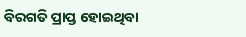ବିରଗତି ପ୍ରାପ୍ତ ହୋଇଥିବା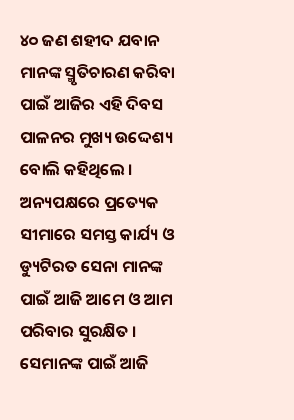୪୦ ଜଣ ଶହୀଦ ଯବାନ ମାନଙ୍କ ସ୍ମୃତିଚାରଣ କରିବା ପାଇଁ ଆଜିର ଏହି ଦିବସ ପାଳନର ମୁଖ୍ୟ ଉଦ୍ଦେଶ୍ୟ ବୋଲି କହିଥିଲେ ।
ଅନ୍ୟପକ୍ଷରେ ପ୍ରତ୍ୟେକ ସୀମାରେ ସମସ୍ତ କାର୍ଯ୍ୟ ଓ ଡ୍ୟୁଟିରତ ସେନା ମାନଙ୍କ ପାଇଁ ଆଜି ଆମେ ଓ ଆମ ପରିବାର ସୁରକ୍ଷିତ । ସେମାନଙ୍କ ପାଇଁ ଆଜି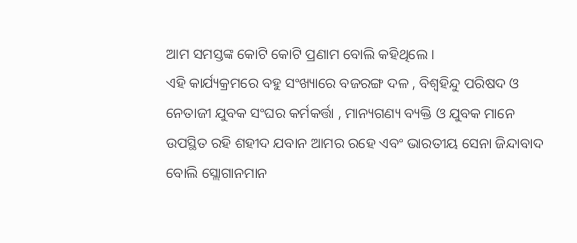ଆମ ସମସ୍ତଙ୍କ କୋଟି କୋଟି ପ୍ରଣାମ ବୋଲି କହିଥିଲେ ।
ଏହି କାର୍ଯ୍ୟକ୍ରମରେ ବହୁ ସଂଖ୍ୟାରେ ବଜରଙ୍ଗ ଦଳ , ବିଶ୍ବହିନ୍ଦୁ ପରିଷଦ ଓ ନେତାଜୀ ଯୁବକ ସଂଘର କର୍ମକର୍ତ୍ତା , ମାନ୍ୟଗଣ୍ୟ ବ୍ୟକ୍ତି ଓ ଯୁବକ ମାନେ ଉପସ୍ଥିତ ରହି ଶହୀଦ ଯବାନ ଆମର ରହେ ଏବଂ ଭାରତୀୟ ସେନା ଜିନ୍ଦାବାଦ ବୋଲି ସ୍ଲୋଗାନମାନ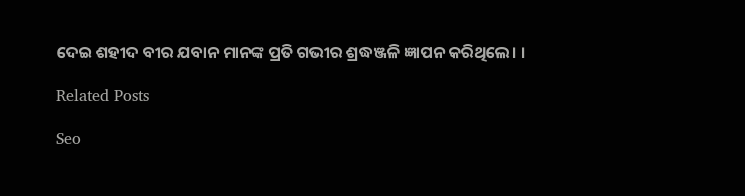ଦେଇ ଶହୀଦ ବୀର ଯବାନ ମାନଙ୍କ ପ୍ରତି ଗଭୀର ଶ୍ରଦ୍ଧଞ୍ଜଳି ଜ୍ଞାପନ କରିଥିଲେ। ।

Related Posts

Seo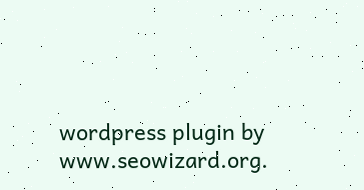wordpress plugin by www.seowizard.org.